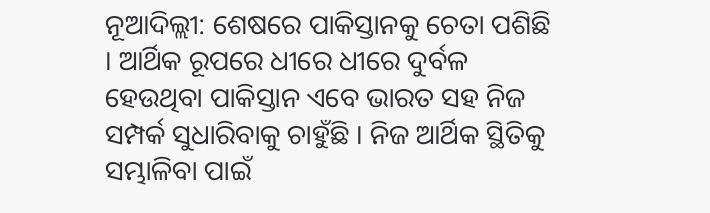ନୂଆଦିଲ୍ଲୀ: ଶେଷରେ ପାକିସ୍ତାନକୁ ଚେତା ପଶିଛି । ଆର୍ଥିକ ରୂପରେ ଧୀରେ ଧୀରେ ଦୁର୍ବଳ ହେଉଥିବା ପାକିସ୍ତାନ ଏବେ ଭାରତ ସହ ନିଜ ସମ୍ପର୍କ ସୁଧାରିବାକୁ ଚାହୁଁଛି । ନିଜ ଆର୍ଥିକ ସ୍ଥିତିକୁ ସମ୍ଭାଳିବା ପାଇଁ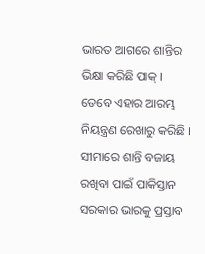ଭାରତ ଆଗରେ ଶାନ୍ତିର ଭିକ୍ଷା କରିଛି ପାକ୍ । ତେବେ ଏହାର ଆରମ୍ଭ ନିୟନ୍ତ୍ରଣ ରେଖାରୁ କରିଛି । ସୀମାରେ ଶାନ୍ତି ବଜାୟ ରଖିବା ପାଇଁ ପାକିସ୍ତାନ ସରକାର ଭାରକୁ ପ୍ରସ୍ତାବ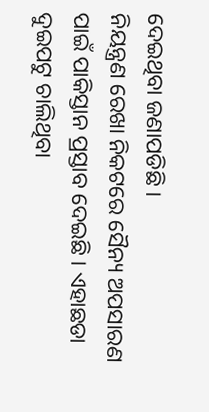ଦେଇଥିବା ଜଣାପଡିଛି ।
ନିୟନ୍ତ୍ରଣ ରେଖା ନିକଟରେ ସୈନ୍ୟ ଅପସାରଣ ପାଇଁ ପାକିସ୍ତାନ ପ୍ରସ୍ତାବ ଦେଇଛି । ଏହାଛଡା ଦୁଇପଟୁ ଚାଲିଥିବା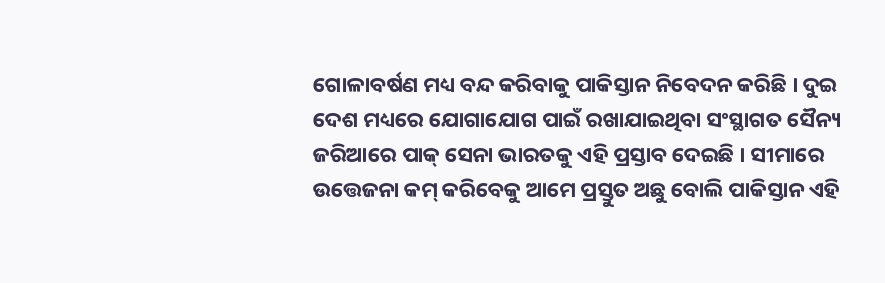ଗୋଳାବର୍ଷଣ ମଧ୍ୟ ବନ୍ଦ କରିବାକୁ ପାକିସ୍ତାନ ନିବେଦନ କରିଛି । ଦୁଇ ଦେଶ ମଧ୍ୟରେ ଯୋଗାଯୋଗ ପାଇଁ ରଖାଯାଇଥିବା ସଂସ୍ଥାଗତ ସୈନ୍ୟ ଜରିଆରେ ପାକ୍ ସେନା ଭାରତକୁ ଏହି ପ୍ରସ୍ତାବ ଦେଇଛି । ସୀମାରେ ଉତ୍ତେଜନା କମ୍ କରିବେକୁ ଆମେ ପ୍ରସ୍ତୁତ ଅଛୁ ବୋଲି ପାକିସ୍ତାନ ଏହି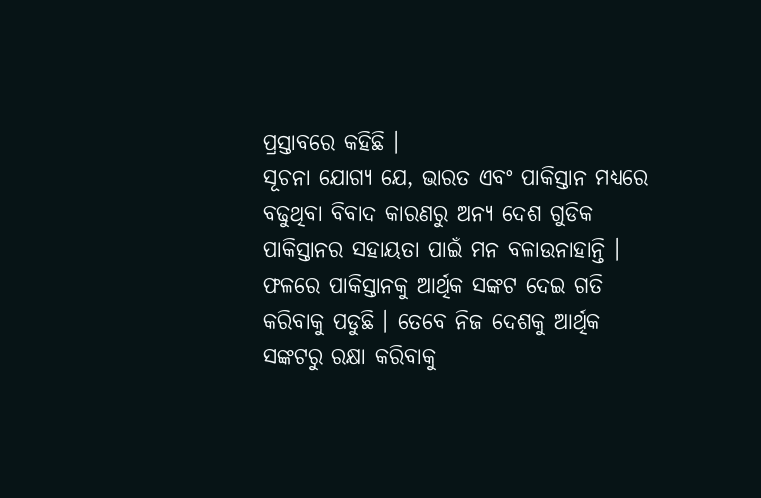ପ୍ରସ୍ତାବରେ କହିଛି ।
ସୂଚନା ଯୋଗ୍ୟ ଯେ, ଭାରତ ଏବଂ ପାକିସ୍ତାନ ମଧ୍ୟରେ ବଢୁଥିବା ବିବାଦ କାରଣରୁ ଅନ୍ୟ ଦେଶ ଗୁଡିକ ପାକିସ୍ତାନର ସହାୟତା ପାଇଁ ମନ ବଳାଉନାହାନ୍ତି । ଫଳରେ ପାକିସ୍ତାନକୁ ଆର୍ଥିକ ସଙ୍କଟ ଦେଇ ଗତି କରିବାକୁ ପଡୁଛି । ତେବେ ନିଜ ଦେଶକୁ ଆର୍ଥିକ ସଙ୍କଟରୁ ରକ୍ଷା କରିବାକୁ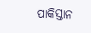ପାକିସ୍ତାନ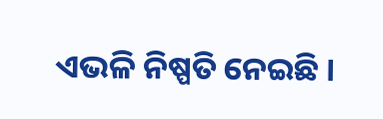ଏଭଳି ନିଷ୍ପତି ନେଇଛି ।